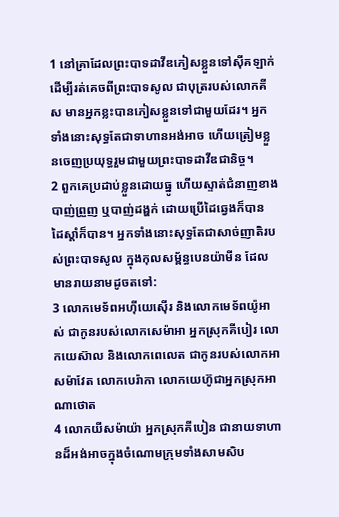1 នៅគ្រាដែលព្រះបាទដាវីឌភៀសខ្លួនទៅស៊ីគឡាក់ ដើម្បីរត់គេចពីព្រះបាទសូល ជាបុត្ររបស់លោកគីស មានអ្នកខ្លះបានភៀសខ្លួនទៅជាមួយដែរ។ អ្នកទាំងនោះសុទ្ធតែជាទាហានអង់អាច ហើយត្រៀមខ្លួនចេញប្រយុទ្ធរួមជាមួយព្រះបាទដាវីឌជានិច្ច។
2 ពួកគេប្រដាប់ខ្លួនដោយធ្នូ ហើយស្ទាត់ជំនាញខាងបាញ់ព្រួញ ឬបាញ់ដង្ហក់ ដោយប្រើដៃឆ្វេងក៏បាន ដៃស្ដាំក៏បាន។ អ្នកទាំងនោះសុទ្ធតែជាសាច់ញាតិរបស់ព្រះបាទសូល ក្នុងកុលសម្ព័ន្ធបេនយ៉ាមីន ដែលមានរាយនាមដូចតទៅ:
3 លោកមេទ័ពអហ៊ីយេស៊ើរ និងលោកមេទ័ពយ៉ូអាស់ ជាកូនរបស់លោកសេម៉ាអា អ្នកស្រុកគីបៀរ លោកយេស៊ាល និងលោកពេលេត ជាកូនរបស់លោកអាសម៉ាវែត លោកបេរ៉ាកា លោកយេហ៊ូជាអ្នកស្រុកអាណាថោត
4 លោកយីសម៉ាយ៉ា អ្នកស្រុកគីបៀន ជានាយទាហានដ៏អង់អាចក្នុងចំណោមក្រុមទាំងសាមសិប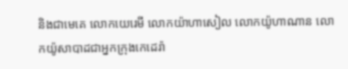និងជាមេគេ លោកយេរេមី លោកយ៉ាហាសៀល លោកយ៉ូហាណាន លោកយ៉ូសាបាដជាអ្នកក្រុងកេដេរ៉ា